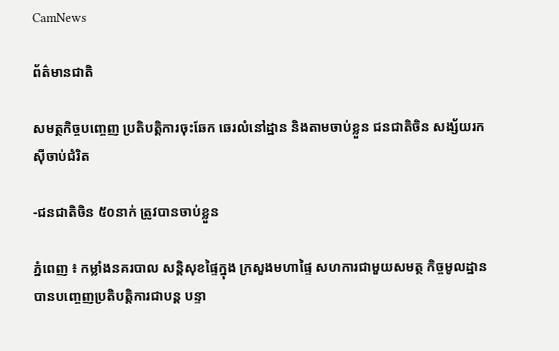CamNews

ព័ត៌មានជាតិ

សមត្ថកិច្ចបញ្ចេញ ប្រតិបត្ដិការចុះឆែក ឆេរលំនៅដ្ឋាន និងតាមចាប់ខ្លួន ជនជាតិចិន សង្ស័យរកស៊ីចាប់ជំរិត

-ជនជាតិចិន ៥០នាក់ ត្រូវបានចាប់ខ្លួន

ភ្នំពេញ ៖ កម្លាំងនគរបាល សន្ដិសុខផ្ទៃក្នុង ក្រសួងមហាផ្ទៃ សហការជាមួយសមត្ថ កិច្ចមូលដ្ឋាន
បានបញ្ចេញប្រតិបត្ដិការជាបន្ដ បន្ទា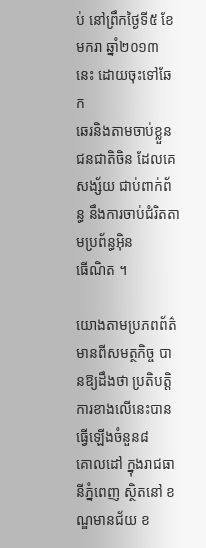ប់ នៅព្រឹកថ្ងៃទី៥ ខែមករា ឆ្នាំ២០១៣ នេះ ដោយចុះទៅឆែក
ឆេរនិងតាមចាប់ខ្លួន ជនជាតិចិន ដែលគេសង្ស័យ ជាប់ពាក់ព័ន្ធ នឹងការចាប់ជំរិតតាមប្រព័ន្ធអ៊ិន
ធើណិត ។

យោងតាមប្រភពព័ត៌មានពីសមត្ថកិច្ច បានឱ្យដឹងថា ប្រតិបត្ដិការខាងលើនេះបាន ធ្វើឡើងចំនួន៨
គោលដៅ ក្នុងរាជធានីភ្នំពេញ ស្ថិតនៅ ខណ្ឌមានជ័យ ខ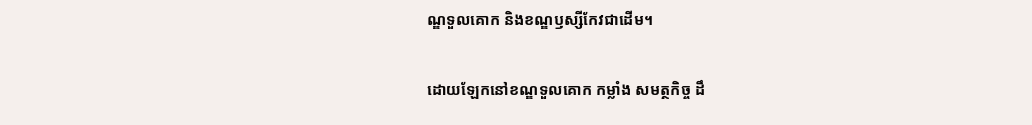ណ្ឌទួលគោក និងខណ្ឌឫស្សីកែវជាដើម។

ដោយឡែកនៅខណ្ឌទួលគោក កម្លាំង សមត្ថកិច្ច ដឹ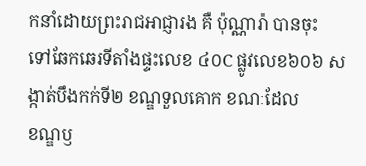កនាំដោយព្រះរាជអាជ្ញារង គឺ ប៉ុណ្ណារ៉ា បានចុះ
ទៅឆែកឆេរទីតាំងផ្ទះលេខ ៤០C ផ្លូវលេខ៦០៦ សង្កាត់បឹងកក់ទី២ ខណ្ឌទួលគោក ខណៈដែល
ខណ្ឌឫ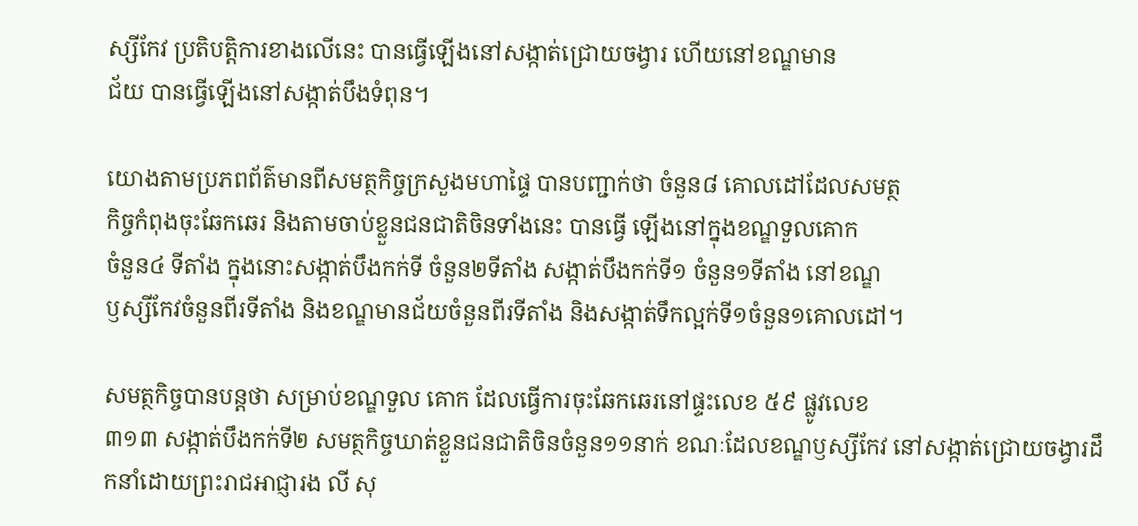ស្សីកែវ ប្រតិបត្ដិការខាងលើនេះ បានធ្វើឡើងនៅសង្កាត់ជ្រោយចង្វារ ហើយនៅខណ្ឌមាន
ជ័យ បានធ្វើឡើងនៅសង្កាត់បឹងទំពុន។

យោងតាមប្រភពព័ត៌មានពីសមត្ថកិច្ចក្រសួងមហាផ្ទៃ បានបញ្ជាក់ថា ចំនួន៨ គោលដៅដែលសមត្ថ
កិច្ចកំពុងចុះឆែកឆេរ និងតាមចាប់ខ្លួនជនជាតិចិនទាំងនេះ បានធ្វើ ឡើងនៅក្នុងខណ្ឌទួលគោក
ចំនួន៤ ទីតាំង ក្នុងនោះសង្កាត់បឹងកក់ទី ចំនួន២ទីតាំង សង្កាត់បឹងកក់ទី១ ចំនួន១ទីតាំង នៅខណ្ឌ
ឫស្សីកែវចំនួនពីរទីតាំង និងខណ្ឌមានជ័យចំនួនពីរទីតាំង និងសង្កាត់ទឹកល្អក់ទី១ចំនួន១គោលដៅ។

សមត្ថកិច្ចបានបន្ដថា សម្រាប់ខណ្ឌទួល គោក ដែលធ្វើការចុះឆែកឆេរនៅផ្ទះលេខ ៥៩ ផ្លូវលេខ
៣១៣ សង្កាត់បឹងកក់ទី២ សមត្ថកិច្ចឃាត់ខ្លួនជនជាតិចិនចំនួន១១នាក់ ខណៈដែលខណ្ឌឫស្សីកែវ នៅសង្កាត់ជ្រោយចង្វារដឹកនាំដោយព្រះរាជអាជ្ញារង លី សុ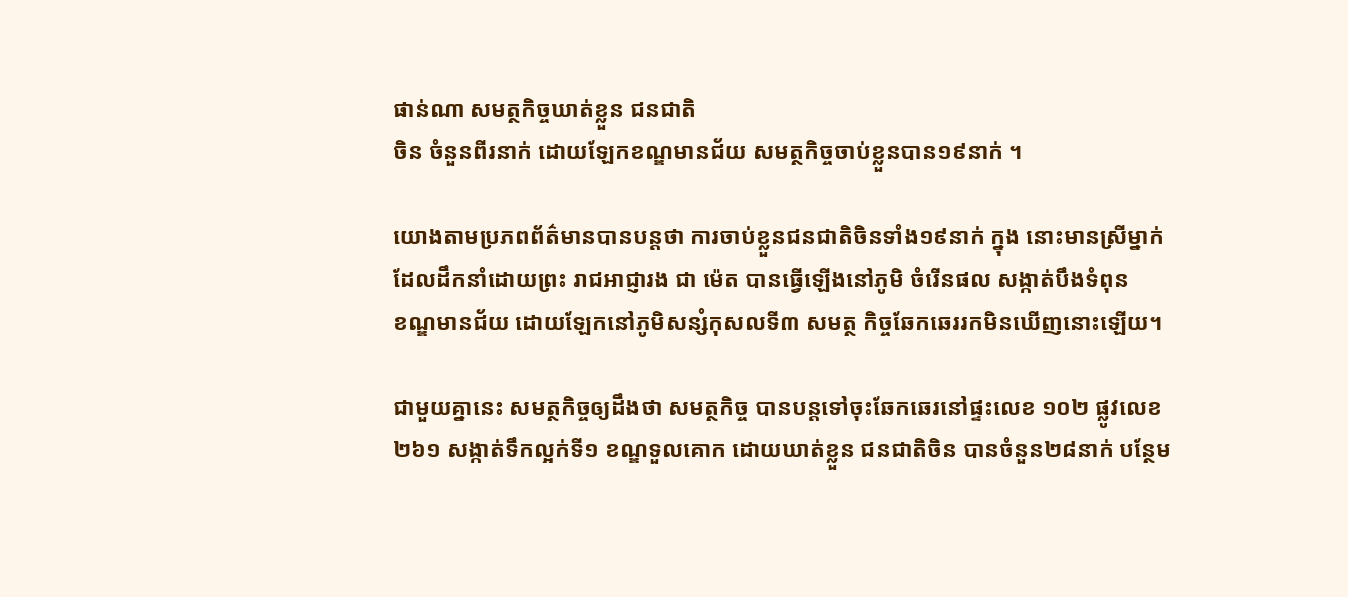ផាន់ណា សមត្ថកិច្ចឃាត់ខ្លួន ជនជាតិ
ចិន ចំនួនពីរនាក់ ដោយឡែកខណ្ឌមានជ័យ សមត្ថកិច្ចចាប់ខ្លួនបាន១៩នាក់ ។

យោងតាមប្រភពព័ត៌មានបានបន្ដថា ការចាប់ខ្លួនជនជាតិចិនទាំង១៩នាក់ ក្នុង នោះមានស្រីម្នាក់
ដែលដឹកនាំដោយព្រះ រាជអាជ្ញារង ជា ម៉េត បានធ្វើឡើងនៅភូមិ ចំរើនផល សង្កាត់បឹងទំពុន
ខណ្ឌមានជ័យ ដោយឡែកនៅភូមិសន្សំកុសលទី៣ សមត្ថ កិច្ចឆែកឆេររកមិនឃើញនោះឡើយ។

ជាមួយគ្នានេះ សមត្ថកិច្ចឲ្យដឹងថា សមត្ថកិច្ច បានបន្តទៅចុះឆែកឆេរនៅផ្ទះលេខ ១០២ ផ្លូវលេខ
២៦១ សង្កាត់ទឹកល្អក់ទី១ ខណ្ឌទួលគោក ដោយឃាត់ខ្លួន ជនជាតិចិន បានចំនួន២៨នាក់ បន្ថែម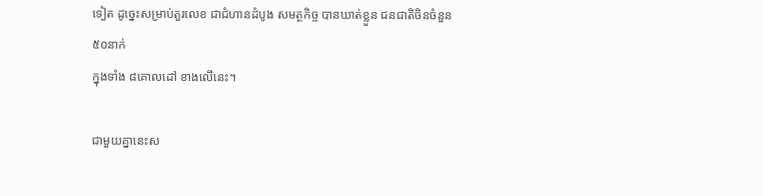ទៀត ដូច្នេះសម្រាប់តួរលេខ ជាជំហានដំបូង សមត្ថកិច្ច បានឃាត់ខ្លួន ជនជាតិចិនចំនួន៥០នាក់
ក្នុងទាំង ៨គោលដៅ ខាងលើនេះ។

ជាមួយគ្នានេះស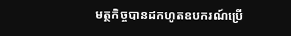មត្ថកិច្ចបានដកហូតឧបករណ៍ប្រើ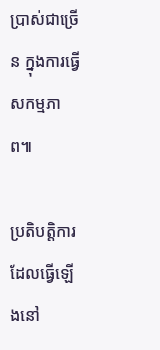ប្រាស់ជាច្រើន ក្នុងការធ្វើសកម្មភាព៕

ប្រតិបត្តិការដែលធ្វើឡើងនៅ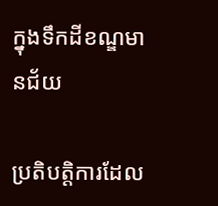ក្នុងទឹកដីខណ្ឌមានជ័យ

ប្រតិបត្តិការដែល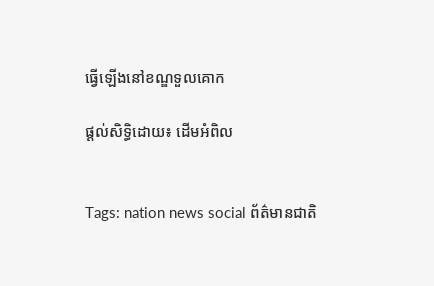ធ្វើឡើងនៅខណ្ឌទួលគោក

ផ្តល់សិទ្ធិដោយ៖ ដើមអំពិល


Tags: nation news social ព័ត៌មានជាតិ